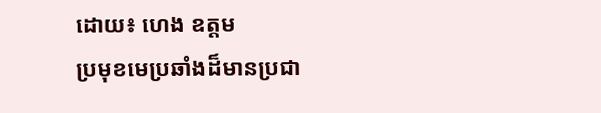ដោយ៖ ហេង ឧត្តម
ប្រមុខមេប្រឆាំងដ៏មានប្រជា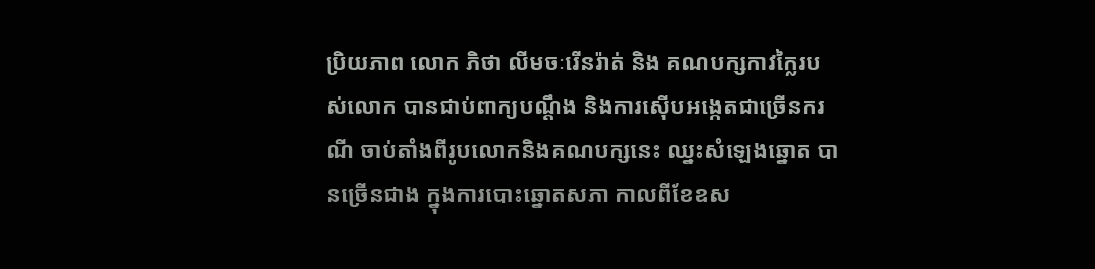ប្រិយភាព លោក ភិថា លីមចៈរើនរ៉ាត់ និង គណបក្សកាវក្លៃរបស់លោក បានជាប់ពាក្យបណ្តឹង និងការស៊ើបអង្កេតជាច្រើនករណី ចាប់តាំងពីរូបលោកនិងគណបក្សនេះ ឈ្នះសំឡេងឆ្នោត បានច្រើនជាង ក្នុងការបោះឆ្នោតសភា កាលពីខែឧស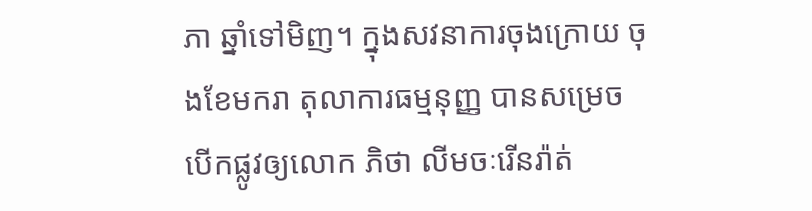ភា ឆ្នាំទៅមិញ។ ក្នុងសវនាការចុងក្រោយ ចុងខែមករា តុលាការធម្មនុញ្ញ បានសម្រេចបើកផ្លូវឲ្យលោក ភិថា លីមចៈរើនរ៉ាត់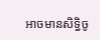អាចមានសិទ្ធិចូ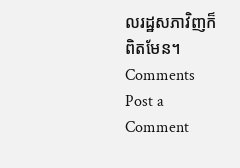លរដ្ឋសភាវិញក៏ពិតមែន។
Comments
Post a Comment